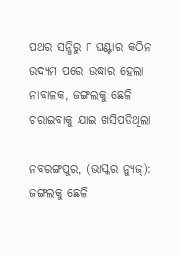ପଥର ସନ୍ଧିରୁ ୮ ଘଣ୍ଟାର କଠିନ ଉଦ୍ୟମ ପରେ ଉଦ୍ଧାର ହେଲା ନାବାଳକ, ଜଙ୍ଗଲକୁ ଛେଳି ଚରାଇବାକୁ ଯାଇ ଖସିପଡିଥିଲା

ନବରଙ୍ଗପୁର, (ଭାସ୍କର ନ୍ୟୁଜ୍‌): ଜଙ୍ଗଲକୁ ଛେଳି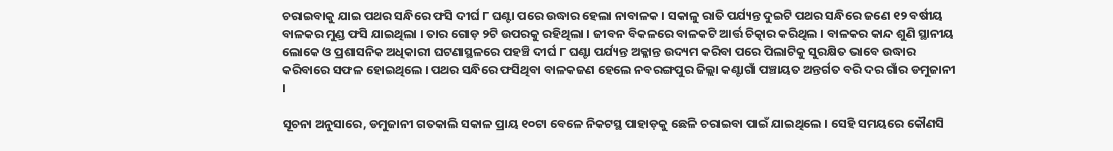ଚରାଇବାକୁ ଯାଇ ପଥର ସନ୍ଧିରେ ଫସି ଦୀର୍ଘ ୮ ଘଣ୍ଟା ପରେ ଉଦ୍ଧାର ହେଲା ନାବାଳକ । ସକାଳୁ ରାତି ପର୍ଯ୍ୟନ୍ତ ଦୁଇଟି ପଥର ସନ୍ଧିରେ ଜଣେ ୧୨ ବର୍ଷୀୟ ବାଳକର ମୁଣ୍ଡ ଫସି ଯାଇଥିଲା । ତାର ଗୋଡ଼ ୨ଟି ଉପରକୁ ରହିଥିଲା । ଜୀବନ ବିକଳରେ ବାଳକଟି ଆର୍ତ୍ତ ଚିତ୍କାର କରିଥିଲ । ବାଳକର କାନ୍ଦ ଶୁଣି ସ୍ଥାନୀୟ ଲୋକେ ଓ ପ୍ରଶାସନିକ ଅଧିକାରୀ ଘଟଣାସ୍ଥଳରେ ପହଞ୍ଚି ଦୀର୍ଘ ୮ ଘଣ୍ଟା ପର୍ଯ୍ୟନ୍ତ ଅକ୍ଳାନ୍ତ ଉଦ୍ୟମ କରିବା ପରେ ପିଲାଟିକୁ ସୁରକ୍ଷିତ ଭାବେ ଉଦ୍ଧାର କରିବାରେ ସଫଳ ହୋଇଥିଲେ । ପଥର ସନ୍ଧିରେ ଫସିଥିବା ବାଳକଜଣ ହେଲେ ନବରଙ୍ଗପୁର ଜିଲ୍ଲା କଣ୍ଟାଗାଁ ପଞ୍ଚାୟତ ଅନ୍ତର୍ଗତ ବରି ଦର ଗାଁର ଡମୁଜାନୀ ।

ସୂଚନା ଅନୁସାରେ, ଡମୁଜାନୀ ଗତକାଲି ସକାଳ ପ୍ରାୟ ୧୦ଟା ବେଳେ ନିକଟସ୍ଥ ପାହାଡ଼କୁ ଛେଳି ଚରାଇବା ପାଇଁ ଯାଇଥିଲେ । ସେହି ସମୟରେ କୌଣସି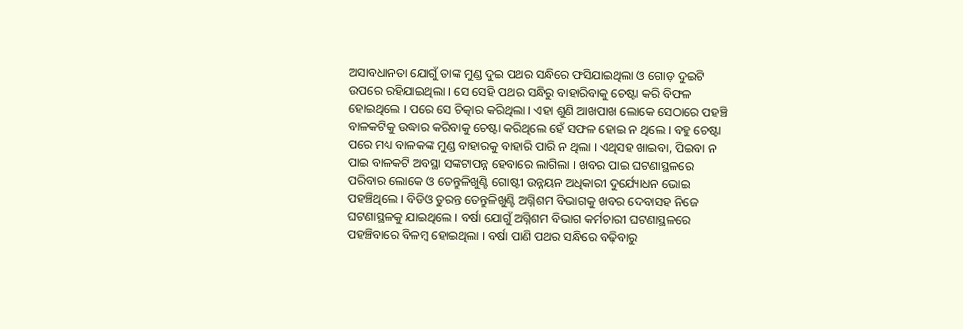ଅସାବଧାନତା ଯୋଗୁଁ ତାଙ୍କ ମୁଣ୍ଡ ଦୁଇ ପଥର ସନ୍ଧିରେ ଫସିଯାଇଥିଲା ଓ ଗୋଡ଼ ଦୁଇଟି ଉପରେ ରହିଯାଇଥିଲା । ସେ ସେହି ପଥର ସନ୍ଧିରୁ ବାହାରିବାକୁ ଚେଷ୍ଟା କରି ବିଫଳ ହୋଇଥିଲେ । ପରେ ସେ ଚିତ୍କାର କରିଥିଲା । ଏହା ଶୁଣି ଆଖପାଖ ଲୋକେ ସେଠାରେ ପହଞ୍ଚି ବାଳକଟିକୁ ଉଦ୍ଧାର କରିବାକୁ ଚେଷ୍ଟା କରିଥିଲେ ହେଁ ସଫଳ ହୋଇ ନ ଥିଲେ । ବହୁ ଚେଷ୍ଟା ପରେ ମଧ୍ୟ ବାଳକଙ୍କ ମୁଣ୍ଡ ବାହାରକୁ ବାହାରି ପାରି ନ ଥିଲା । ଏଥିସହ ଖାଇବା, ପିଇବା ନ ପାଇ ବାଳକଟି ଅବସ୍ଥା ସଙ୍କଟାପନ୍ନ ହେବାରେ ଲାଗିଲା । ଖବର ପାଇ ଘଟଣାସ୍ଥଳରେ ପରିବାର ଲୋକେ ଓ ତେନ୍ତୁଳିଖୁଣ୍ଟି ଗୋଷ୍ଟୀ ଉନ୍ନୟନ ଅଧିକାରୀ ଦୁର୍ଯ୍ୟୋଧନ ଭୋଇ ପହଞ୍ଚିଥିଲେ । ବିଡିଓ ତୁରନ୍ତ ତେନ୍ତୁଳିଖୁଣ୍ଟି ଅଗ୍ନିଶମ ବିଭାଗକୁ ଖବର ଦେବାସହ ନିଜେ ଘଟଣାସ୍ଥଳକୁ ଯାଇଥିଲେ । ବର୍ଷା ଯୋଗୁଁ ଅଗ୍ନିଶମ ବିଭାଗ କର୍ମଚାରୀ ଘଟଣାସ୍ଥଳରେ ପହଞ୍ଚିବାରେ ବିଳମ୍ବ ହୋଇଥିଲା । ବର୍ଷା ପାଣି ପଥର ସନ୍ଧିରେ ବଢ଼ିବାରୁ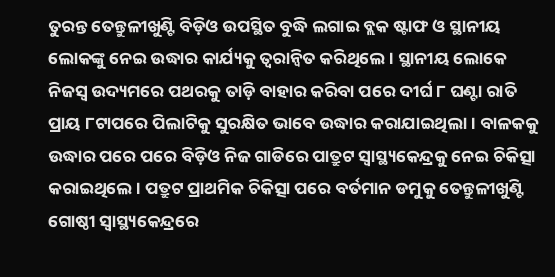ତୁରନ୍ତ ତେନ୍ତୁଳୀଖୁଣ୍ଟି ବିଡ଼ିଓ ଉପସ୍ଥିତ ବୁଦ୍ଧି ଲଗାଇ ବ୍ଲକ ଷ୍ଟାଫ ଓ ସ୍ଥାନୀୟ ଲୋକଙ୍କୁ ନେଇ ଉଦ୍ଧାର କାର୍ଯ୍ୟକୁ ତ୍ୱରାନ୍ୱିତ କରିଥିଲେ । ସ୍ଥାନୀୟ ଲୋକେ ନିଜସ୍ୱ ଉଦ୍ୟମରେ ପଥରକୁ ତାଡ଼ି ବାହାର କରିବା ପରେ ଦୀର୍ଘ ୮ ଘଣ୍ଟା ରାତି ପ୍ରାୟ ୮ଟାପରେ ପିଲାଟିକୁ ସୁରକ୍ଷିତ ଭାବେ ଉଦ୍ଧାର କରାଯାଇଥିଲା । ବାଳକକୁ ଉଦ୍ଧାର ପରେ ପରେ ବିଡ଼ିଓ ନିଜ ଗାଡିରେ ପାତ୍ରୁଟ ସ୍ୱାସ୍ଥ୍ୟକେନ୍ଦ୍ରକୁ ନେଇ ଚିକିତ୍ସା କରାଇଥିଲେ । ପତ୍ରୁଟ ପ୍ରାଥମିକ ଚିକିତ୍ସା ପରେ ବର୍ତମାନ ଡମୁକୁ ତେନ୍ତୁଳୀଖୁଣ୍ଟି ଗୋଷ୍ଠୀ ସ୍ୱାସ୍ଥ୍ୟକେନ୍ଦ୍ରରେ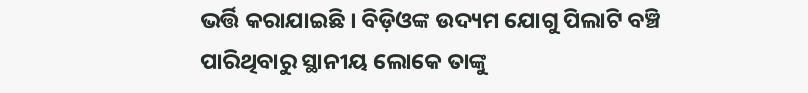ଭର୍ତ୍ତି କରାଯାଇଛି । ବିଡ଼ିଓଙ୍କ ଉଦ୍ୟମ ଯୋଗୁ ପିଲାଟି ବଞ୍ଚି ପାରିଥିବାରୁ ସ୍ଥାନୀୟ ଲୋକେ ତାଙ୍କୁ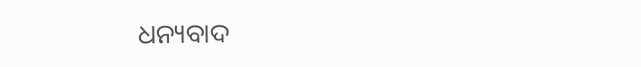ଧନ୍ୟବାଦ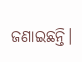ଜଣାଇଛନ୍ତି।